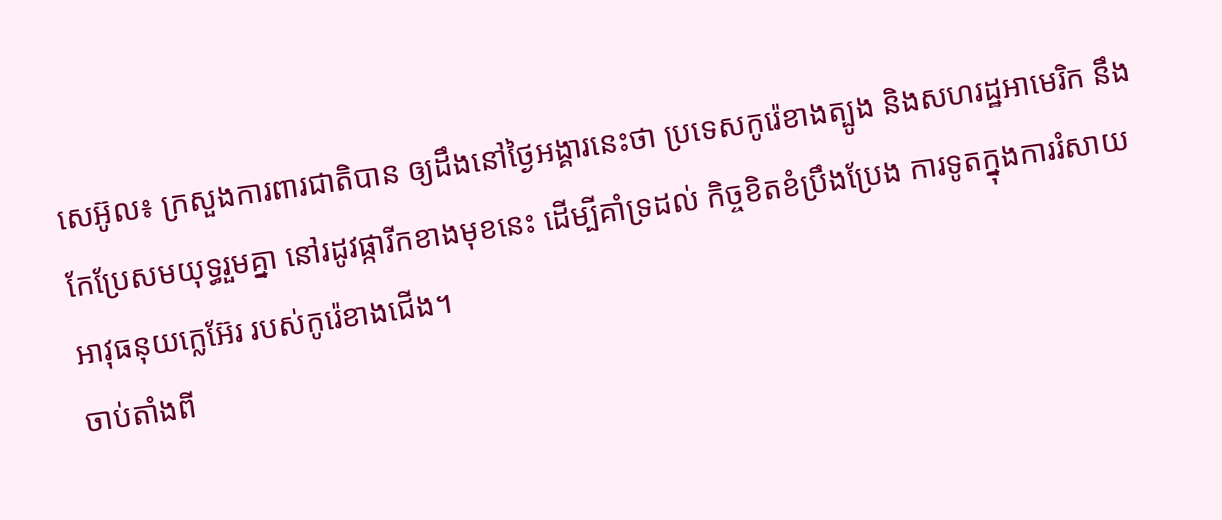សេអ៊ូល៖ ក្រសួងការពារជាតិបាន ឲ្យដឹងនៅថ្ងៃអង្គារនេះថា ប្រទេសកូរ៉េខាងត្បូង និងសហរដ្ឋអាមេរិក នឹងកែប្រែសមយុទ្ធរួមគ្នា នៅរដូវផ្ការីកខាងមុខនេះ ដើម្បីគាំទ្រដល់ កិច្ចខិតខំប្រឹងប្រែង ការទូតក្នុងការរំសាយ អាវុធនុយក្លេអ៊ែរ របស់កូរ៉េខាងជើង។
ចាប់តាំងពី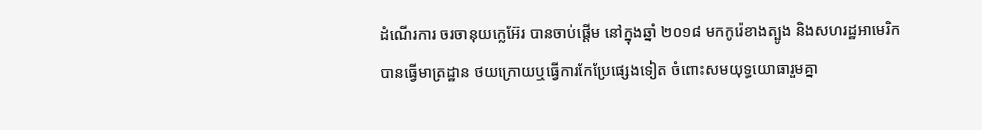ដំណើរការ ចរចានុយក្លេអ៊ែរ បានចាប់ផ្តើម នៅក្នុងឆ្នាំ ២០១៨ មកកូរ៉េខាងត្បូង និងសហរដ្ឋអាមេរិក បានធ្វើមាត្រដ្ឋាន ថយក្រោយឬធ្វើការកែប្រែផ្សេងទៀត ចំពោះសមយុទ្ធយោធារួមគ្នា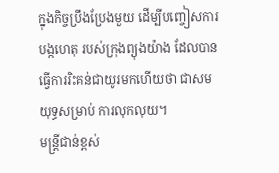ក្នុងកិច្ចប្រឹងប្រែងមួយ ដើម្បីបញ្ចៀសការបង្កហេតុ របស់ក្រុងព្យុងយ៉ាង ដែលបានធ្វើការរិះគន់ជាយូរមកហើយថា ជាសមយុទ្ធសម្រាប់ ការលុកលុយ។
មន្ត្រីជាន់ខ្ពស់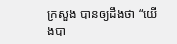ក្រសួង បានឲ្យដឹងថា “យើងបា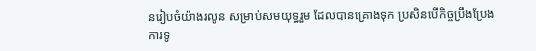នរៀបចំយ៉ាងរលូន សម្រាប់សមយុទ្ធរួម ដែលបានគ្រោងទុក ប្រសិនបើកិច្ចប្រឹងប្រែង ការទូ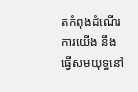តកំពុងដំណើរការយើង នឹងធ្វើសមយុទ្ធនៅ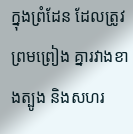ក្នុងព្រំដែន ដែលត្រូវព្រមព្រៀង គ្នារវាងខាងត្បូង និងសហរ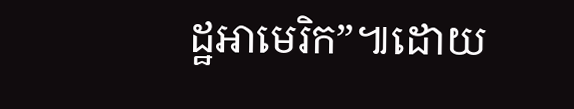ដ្ឋអាមេរិក”៕ដោយ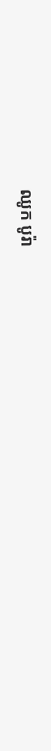ឈូក បូរ៉ា